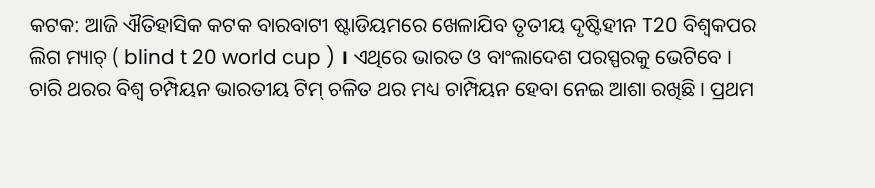କଟକ: ଆଜି ଐତିହାସିକ କଟକ ବାରବାଟୀ ଷ୍ଟାଡିୟମରେ ଖେଳାଯିବ ତୃତୀୟ ଦୃଷ୍ଟିହୀନ T20 ବିଶ୍ବକପର ଲିଗ ମ୍ୟାଚ୍ ( blind t 20 world cup ) । ଏଥିରେ ଭାରତ ଓ ବାଂଲାଦେଶ ପରସ୍ପରକୁ ଭେଟିବେ । ଚାରି ଥରର ବିଶ୍ଵ ଚମ୍ପିୟନ ଭାରତୀୟ ଟିମ୍ ଚଳିତ ଥର ମଧ୍ୟ ଚାମ୍ପିୟନ ହେବା ନେଇ ଆଶା ରଖିଛି । ପ୍ରଥମ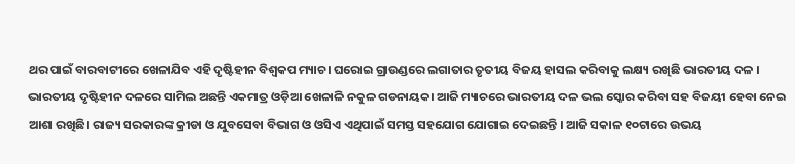ଥର ପାଇଁ ବାରବାଟୀରେ ଖେଳାଯିବ ଏହି ଦୃଷ୍ଟିହୀନ ବିଶ୍ଵକପ ମ୍ୟାଚ। ଘରୋଇ ଗ୍ରାଉଣ୍ଡରେ ଲଗାତାର ତୃତୀୟ ବିଜୟ ହାସଲ କରିବାକୁ ଲକ୍ଷ୍ୟ ରଖିଛି ଭାରତୀୟ ଦଳ ।
ଭାରତୀୟ ଦୃଷ୍ଟିହୀନ ଦଳରେ ସାମିଲ ଅଛନ୍ତି ଏକମାତ୍ର ଓଡ଼ିଆ ଖେଳାଳି ନକୁଳ ଗଡନାୟକ। ଆଜି ମ୍ୟାଚରେ ଭାରତୀୟ ଦଳ ଭଲ ସ୍କୋର କରିବା ସହ ବିଜୟୀ ହେବା ନେଇ ଆଶା ରଖିଛି। ରାଜ୍ୟ ସରକାରଙ୍କ କ୍ରୀଡା ଓ ଯୁବସେବା ବିଭାଗ ଓ ଓସିଏ ଏଥିପାଇଁ ସମସ୍ତ ସହଯୋଗ ଯୋଗାଇ ଦେଇଛନ୍ତି । ଆଜି ସକାଳ ୧୦ଟାରେ ଉଭୟ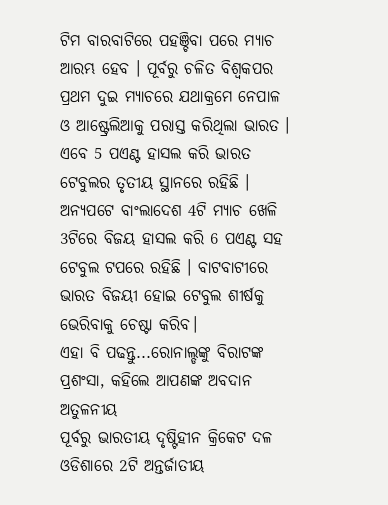ଟିମ ବାରବାଟିରେ ପହଞ୍ଚିବା ପରେ ମ୍ୟାଚ ଆରମ୍ଭ ହେବ । ପୂର୍ବରୁ ଚଳିତ ବିଶ୍ବକପର ପ୍ରଥମ ଦୁଇ ମ୍ୟାଚରେ ଯଥାକ୍ରମେ ନେପାଳ ଓ ଆଷ୍ଟ୍ରେଲିଆକୁ ପରାସ୍ତ କରିଥିଲା ଭାରତ । ଏବେ 5 ପଏଣ୍ଟ ହାସଲ କରି ଭାରତ ଟେବୁଲର ତୃତୀୟ ସ୍ଥାନରେ ରହିଛି । ଅନ୍ୟପଟେ ବାଂଲାଦେଶ 4ଟି ମ୍ୟାଚ ଖେଳି 3ଟିରେ ବିଜୟ ହାସଲ କରି 6 ପଏଣ୍ଟ ସହ ଟେବୁଲ ଟପରେ ରହିଛି । ବାଟବାଟୀରେ ଭାରତ ବିଜୟୀ ହୋଇ ଟେବୁଲ ଶୀର୍ଷକୁ ଭେରିବାକୁ ଚେଷ୍ଟା କରିବ।
ଏହା ବି ପଢନ୍ତୁ...ରୋନାଲ୍ଡଙ୍କୁ ବିରାଟଙ୍କ ପ୍ରଶଂସା, କହିଲେ ଆପଣଙ୍କ ଅବଦାନ ଅତୁଳନୀୟ
ପୂର୍ବରୁ ଭାରତୀୟ ଦୃଷ୍ଟିହୀନ କ୍ରିକେଟ ଦଳ ଓଡିଶାରେ 2ଟି ଅନ୍ତର୍ଜାତୀୟ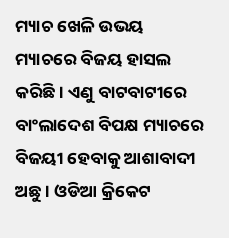ମ୍ୟାଚ ଖେଳି ଉଭୟ ମ୍ୟାଚରେ ବିଜୟ ହାସଲ କରିଛି । ଏଣୁ ବାଟବାଟୀରେ ବାଂଲାଦେଶ ବିପକ୍ଷ ମ୍ୟାଚରେ ବିଜୟୀ ହେବାକୁ ଆଶାବାଦୀ ଅଛୁ । ଓଡିଆ କ୍ରିକେଟ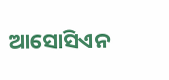ଆସୋସିଏନ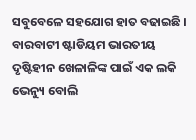ସବୁବେଳେ ସହଯୋଗ ହାତ ବଢାଇଛି । ବାରବାଟୀ ଷ୍ଟାଡିୟମ ଭାରତୀୟ ଦୃଷ୍ଟିହୀନ ଖେଳାଳିଙ୍କ ପାଇଁ ଏକ ଲକି ଭେନ୍ୟୁ ବୋଲି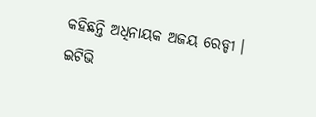କହିଛନ୍ତି ଅଧିନାୟକ ଅଜୟ ରେଡ୍ଡୀ ।
ଇଟିଭି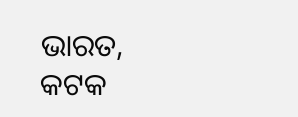ଭାରତ, କଟକ